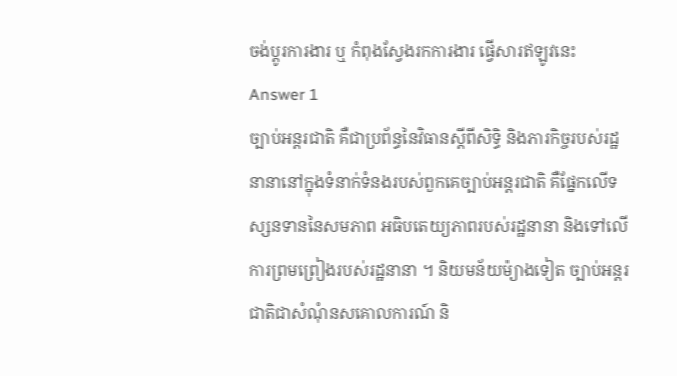ចង់ប្តូរការងារ ឬ កំពុងស្វែងរកការងារ ផ្វើសារឥឡូវនេះ
Answer 1
ច្បាប់អន្តរជាតិ គឺជាប្រព័ន្ធនៃវិធានស្តីពីសិទ្ធិ និងភារកិច្ចរបស់រដ្ឋនានានៅក្នុងទំនាក់ទំនងរបស់ពួកគេច្បាប់អន្តរជាតិ គឺផ្នែកលើទស្សនទាននៃសមភាព អធិបតេយ្យភាពរបស់រដ្ឋនានា និងទៅលើការព្រមព្រៀងរបស់រដ្ឋនានា ។ និយមន័យម៉្យាងទៀត ច្បាប់អន្តរជាតិជាសំណុំនសគោលការណ៍ និ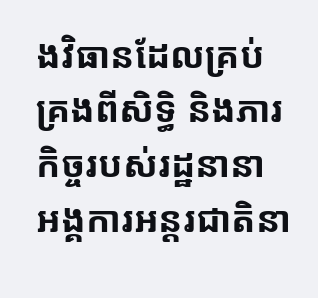ងវិធានដែលគ្រប់គ្រងពីសិទ្ធិ និងភារកិច្ចរបស់រដ្ឋនានា អង្គការអន្តរជាតិនា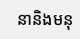នានិងមនុ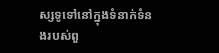ស្សទូទៅនៅក្នុងទំនាក់ទំនងរបស់ពួ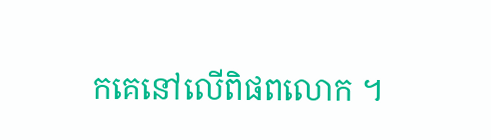កគេនៅលើពិផពលោក ។